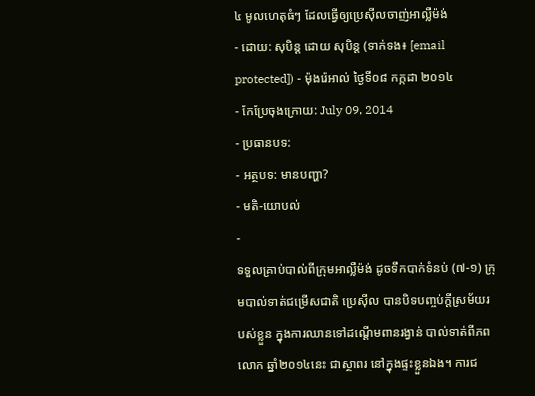៤ មូលហេតុធំៗ ដែលធ្វើឲ្យប្រេស៊ីលចាញ់អាល្លឺម៉ង់
- ដោយ: សុបិន្ដ ដោយ សុបិន្ត (ទាក់ទង៖ [email protected]) - ម៉ុងរ៉េអាល់ ថ្ងៃទី០៨ កក្កដា ២០១៤
- កែប្រែចុងក្រោយ: July 09, 2014
- ប្រធានបទ:
- អត្ថបទ: មានបញ្ហា?
- មតិ-យោបល់
-
ទទួលគ្រាប់បាល់ពីក្រុមអាល្លឺម៉ង់ ដូចទឹកបាក់ទំនប់ (៧-១) ក្រុមបាល់ទាត់ជម្រើសជាតិ ប្រេស៊ីល បានបិទបញ្ចប់ក្ដីស្រម័យរបស់ខ្លួន ក្នុងការឈានទៅដណ្ដើមពានរង្វាន់ បាល់ទាត់ពីភពលោក ឆ្នាំ២០១៤នេះ ជាស្ថាពរ នៅក្នុងផ្ទះខ្លួនឯង។ ការជ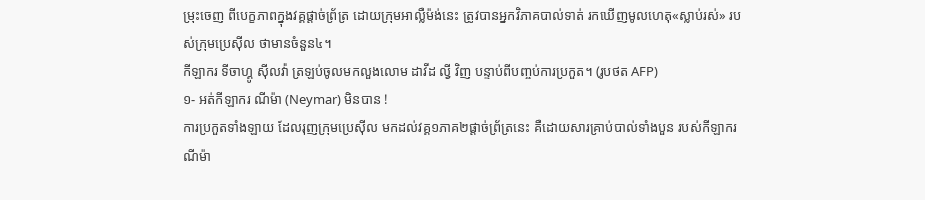ម្រុះចេញ ពីបេក្ខភាពក្នុងវគ្គផ្ដាច់ព្រ័ត្រ ដោយក្រុមអាល្លឺម៉ង់នេះ ត្រូវបានអ្នកវិភាគបាល់ទាត់ រកឃើញមូលហេតុ«ស្លាប់រស់» របស់ក្រុមប្រេស៊ីល ថាមានចំនួន៤។
កីឡាករ ទីចាហ្គូ ស៊ីលវ៉ា ត្រឡប់ចូលមកលួងលោម ដាវីដ ល្វី វិញ បន្ទាប់ពីបញ្ចប់ការប្រកួត។ (រូបថត AFP)
១- អត់កីឡាករ ណីម៉ា (Neymar) មិនបាន !
ការប្រកួតទាំងឡាយ ដែលរុញក្រុមប្រេស៊ីល មកដល់វគ្គ១ភាគ២ផ្ដាច់ព្រ័ត្រនេះ គឺដោយសារគ្រាប់បាល់ទាំងបួន របស់កីឡាករ ណីម៉ា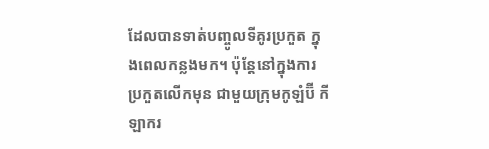ដែលបានទាត់បញ្ចូលទីគូរប្រកួត ក្នុងពេលកន្លងមក។ ប៉ុន្តែនៅក្នុងការប្រកួតលើកមុន ជាមួយក្រុមកូឡំប៊ី កីឡាករ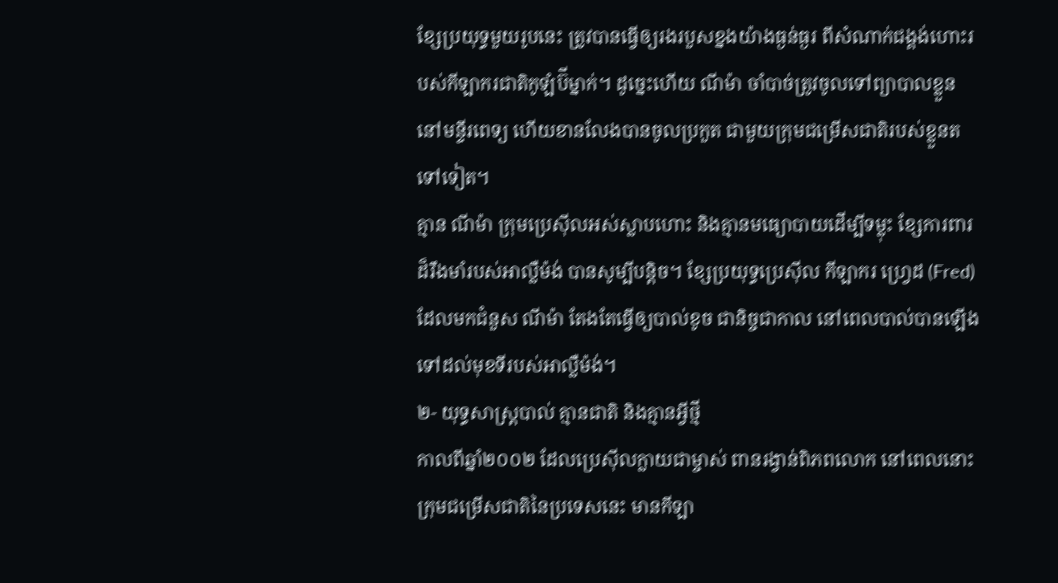ខ្សែប្រយុទ្ធមួយរូបនេះ ត្រូវបានធ្វើឲ្យរងរបួសខ្នងយ៉ាងធ្ងន់ធ្ងរ ពីសំណាក់ជង្គង់ហោះរបស់កីឡាករជាតិកូឡំប៊ីម្នាក់។ ដូច្នេះហើយ ណីម៉ា ចាំបាច់ត្រូវចូលទៅព្យាបាលខ្លួន នៅមន្ទីរពេទ្យ ហើយខានលែងបានចូលប្រកួត ជាមួយក្រុមជម្រើសជាតិរបស់ខ្លួនតទៅទៀត។
គ្មាន ណីម៉ា ក្រុមប្រេស៊ីលអស់ស្លាបហោះ និងគ្មានមធ្យោបាយដើម្បីទម្លុះ ខ្សែការពារដ៏រឹងមាំរបស់អាល្លឺម៉ង់ បានសូម្បីបន្ដិច។ ខ្សែប្រយុទ្ធប្រេស៊ីល កីឡាករ ហ្វ្រេដ (Fred) ដែលមកជំនួស ណីម៉ា តែងតែធ្វើឲ្យបាល់ខូច ជានិច្ចជាកាល នៅពេលបាល់បានឡើងទៅដល់មុខទីរបស់អាល្លឺម៉ង់។
២- យុទ្ធសាស្ត្របាល់ គ្មានជាតិ និងគ្មានអ្វីថ្មី
កាលពីឆ្នាំ២០០២ ដែលប្រេស៊ីលក្លាយជាម្ចាស់ ពានរង្វាន់ពិភពលោក នៅពេលនោះ ក្រុមជម្រើសជាតិនៃប្រទេសនេះ មានកីឡា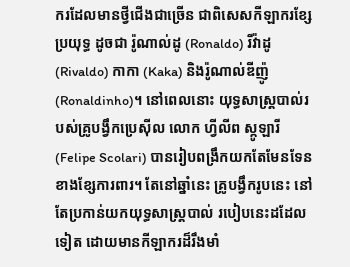ករដែលមានថ្វីជើងជាច្រើន ជាពិសេសកីឡាករខ្សែប្រយុទ្ធ ដូចជា រ៉ូណាល់ដូ (Ronaldo) រីវ៉ាដូ (Rivaldo) កាកា (Kaka) និងរ៉ូណាល់ឌីញ៉ូ (Ronaldinho)។ នៅពេលនោះ យុទ្ធសាស្ត្របាល់របស់គ្រូបង្វឹកប្រេស៊ីល លោក ហ្វីលីព ស្កូឡារី (Felipe Scolari) បានរៀបពង្រឹកយកតែមែនទែន ខាងខ្សែការពារ។ តែនៅឆ្នាំនេះ គ្រូបង្វឹករូបនេះ នៅតែប្រកាន់យកយុទ្ធសាស្ត្របាល់ របៀបនេះដដែលទៀត ដោយមានកីឡាករដ៏រឹងមាំ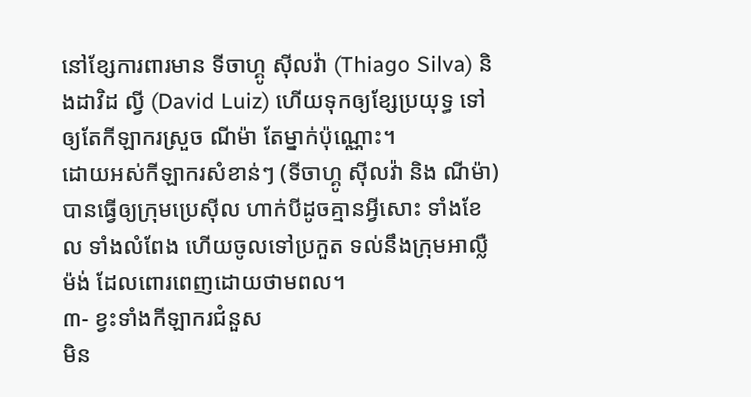នៅខ្សែការពារមាន ទីចាហ្គូ ស៊ីលវ៉ា (Thiago Silva) និងដាវិដ ល្វី (David Luiz) ហើយទុកឲ្យខ្សែប្រយុទ្ធ ទៅឲ្យតែកីឡាករស្រួច ណីម៉ា តែម្នាក់ប៉ុណ្ណោះ។
ដោយអស់កីឡាករសំខាន់ៗ (ទីចាហ្គូ ស៊ីលវ៉ា និង ណីម៉ា) បានធ្វើឲ្យក្រុមប្រេស៊ីល ហាក់បីដូចគ្មានអ្វីសោះ ទាំងខែល ទាំងលំពែង ហើយចូលទៅប្រកួត ទល់នឹងក្រុមអាល្លឺម៉ង់ ដែលពោរពេញដោយថាមពល។
៣- ខ្វះទាំងកីឡាករជំនួស
មិន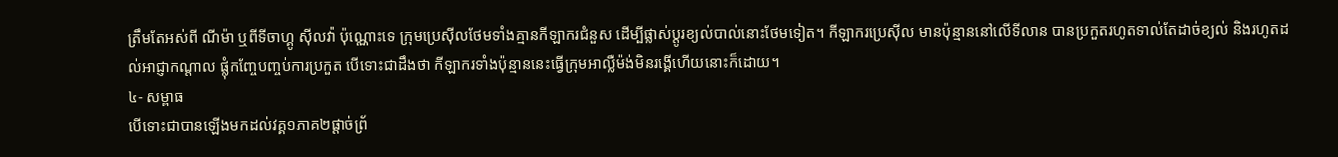ត្រឹមតែអស់ពី ណីម៉ា ឬពីទីចាហ្គូ ស៊ីលវ៉ា ប៉ុណ្ណោះទេ ក្រុមប្រេស៊ីលថែមទាំងគ្មានកីឡាករជំនួស ដើម្បីផ្លាស់ប្ដូរខ្យល់បាល់នោះថែមទៀត។ កីឡាករប្រេស៊ីល មានប៉ុន្មាននៅលើទីលាន បានប្រកួតរហូតទាល់តែដាច់ខ្យល់ និងរហូតដល់អាជ្ញាកណ្ដាល ផ្លុំកញ្ចែបញ្ចប់ការប្រកួត បើទោះជាដឹងថា កីឡាករទាំងប៉ុន្មាននេះធ្វើក្រុមអាល្លឺម៉ង់មិនរង្គើហើយនោះក៏ដោយ។
៤- សម្ពាធ
បើទោះជាបានឡើងមកដល់វគ្គ១ភាគ២ផ្ដាច់ព្រ័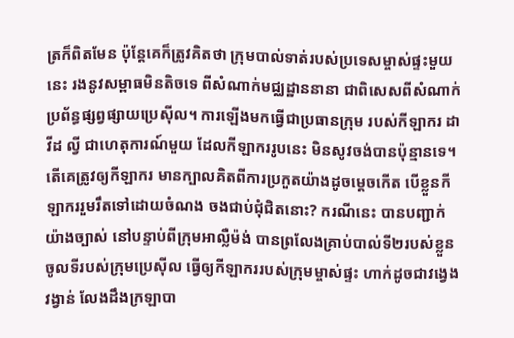ត្រក៏ពិតមែន ប៉ុន្តែគេក៏ត្រូវគិតថា ក្រុមបាល់ទាត់របស់ប្រទេសម្ចាស់ផ្ទះមួយនេះ រងនូវសម្ពាធមិនតិចទេ ពីសំណាក់មជ្ឈដ្ឋាននានា ជាពិសេសពីសំណាក់ប្រព័ន្ធផ្សព្វផ្សាយប្រេស៊ីល។ ការឡើងមកធ្វើជាប្រធានក្រុម របស់កីឡាករ ដាវីដ ល្វី ជាហេតុការណ៍មួយ ដែលកីឡាកររូបនេះ មិនសូវចង់បានប៉ុន្មានទេ។
តើគេត្រូវឲ្យកីឡាករ មានក្បាលគិតពីការប្រកួតយ៉ាងដូចម្ដេចកើត បើខ្លួនកីឡាកររួមរឹតទៅដោយចំណង ចងជាប់ជុំជិតនោះ? ករណីនេះ បានបញ្ជាក់យ៉ាងច្បាស់ នៅបន្ទាប់ពីក្រុមអាល្លឺម៉ង់ បានព្រលែងគ្រាប់បាល់ទី២របស់ខ្លួន ចូលទីរបស់ក្រុមប្រេស៊ីល ធ្វើឲ្យកីឡាកររបស់ក្រុមម្ចាស់ផ្ទះ ហាក់ដូចជាវង្វេងវង្វាន់ លែងដឹងក្រឡាបា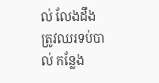ល់ លែងដឹងត្រូវឈរទប់បាល់ កន្លែង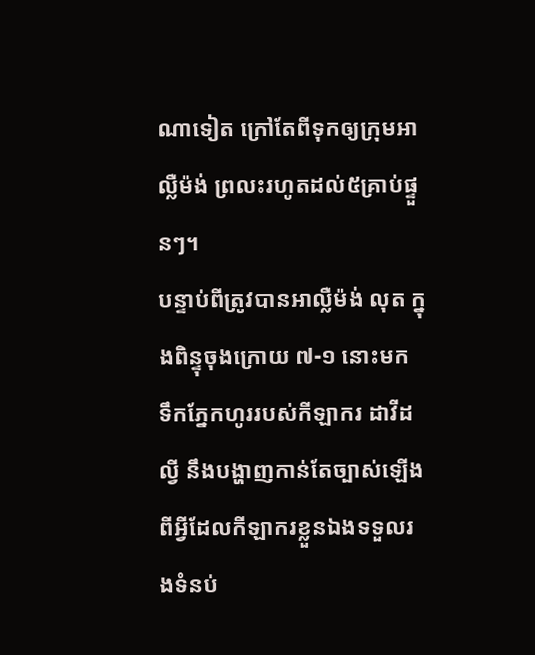ណាទៀត ក្រៅតែពីទុកឲ្យក្រុមអាល្លឺម៉ង់ ព្រលះរហូតដល់៥គ្រាប់ផ្ទួនៗ។
បន្ទាប់ពីត្រូវបានអាល្លឺម៉ង់ លុត ក្នុងពិន្ទុចុងក្រោយ ៧-១ នោះមក ទឹកភ្នែកហូររបស់កីឡាករ ដាវីដ ល្វី នឹងបង្ហាញកាន់តែច្បាស់ឡើង ពីអ្វីដែលកីឡាករខ្លួនឯងទទួលរងទំនប់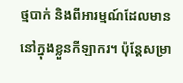ថ្មបាក់ និងពីអារម្មណ៍ដែលមាននៅក្នុងខ្លួនកីឡាករ។ ប៉ុន្តែសម្រា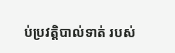ប់ប្រវត្តិបាល់ទាត់ របស់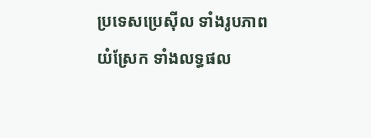ប្រទេសប្រេស៊ីល ទាំងរូបភាពយំស្រែក ទាំងលទ្ធផល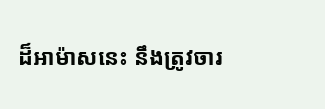ដ៏អាម៉ាសនេះ នឹងត្រូវចារ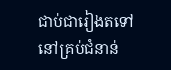ជាប់ជារៀងតទៅ នៅគ្រប់ជំនាន់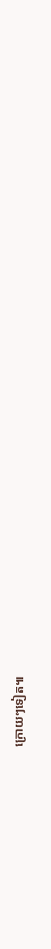ក្រោយៗទៀត៕